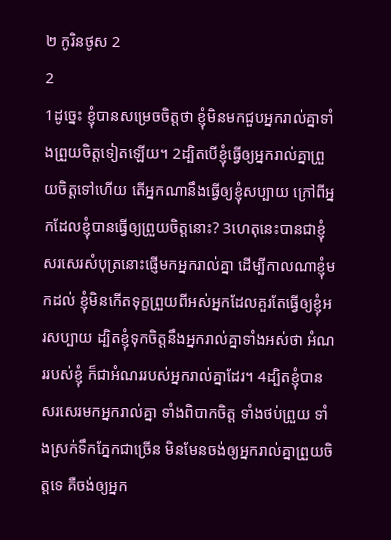២ កូរិនថូស 2
2
1ដូច្នេះ ខ្ញុំបានសម្រេចចិត្តថា ខ្ញុំមិនមកជួបអ្នករាល់គ្នាទាំងព្រួយចិត្តទៀតឡើយ។ 2ដ្បិតបើខ្ញុំធ្វើឲ្យអ្នករាល់គ្នាព្រួយចិត្តទៅហើយ តើអ្នកណានឹងធ្វើឲ្យខ្ញុំសប្បាយ ក្រៅពីអ្នកដែលខ្ញុំបានធ្វើឲ្យព្រួយចិត្តនោះ? 3ហេតុនេះបានជាខ្ញុំសរសេរសំបុត្រនោះផ្ញើមកអ្នករាល់គ្នា ដើម្បីកាលណាខ្ញុំមកដល់ ខ្ញុំមិនកើតទុក្ខព្រួយពីអស់អ្នកដែលគួរតែធ្វើឲ្យខ្ញុំអរសប្បាយ ដ្បិតខ្ញុំទុកចិត្តនឹងអ្នករាល់គ្នាទាំងអស់ថា អំណររបស់ខ្ញុំ ក៏ជាអំណររបស់អ្នករាល់គ្នាដែរ។ 4ដ្បិតខ្ញុំបានសរសេរមកអ្នករាល់គ្នា ទាំងពិបាកចិត្ត ទាំងថប់ព្រួយ ទាំងស្រក់ទឹកភ្នែកជាច្រើន មិនមែនចង់ឲ្យអ្នករាល់គ្នាព្រួយចិត្តទេ គឺចង់ឲ្យអ្នក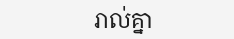រាល់គ្នា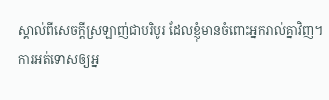ស្គាល់ពីសេចក្តីស្រឡាញ់ជាបរិបូរ ដែលខ្ញុំមានចំពោះអ្នករាល់គ្នាវិញ។
ការអត់ទោសឲ្យអ្ន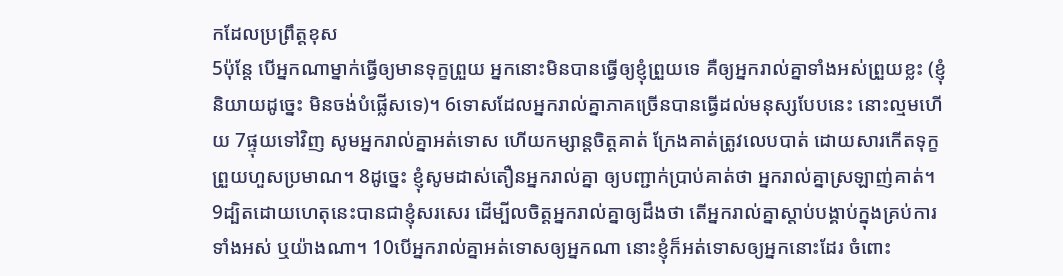កដែលប្រព្រឹត្ដខុស
5ប៉ុន្តែ បើអ្នកណាម្នាក់ធ្វើឲ្យមានទុក្ខព្រួយ អ្នកនោះមិនបានធ្វើឲ្យខ្ញុំព្រួយទេ គឺឲ្យអ្នករាល់គ្នាទាំងអស់ព្រួយខ្លះ (ខ្ញុំនិយាយដូច្នេះ មិនចង់បំផ្លើសទេ)។ 6ទោសដែលអ្នករាល់គ្នាភាគច្រើនបានធ្វើដល់មនុស្សបែបនេះ នោះល្មមហើយ 7ផ្ទុយទៅវិញ សូមអ្នករាល់គ្នាអត់ទោស ហើយកម្សាន្តចិត្តគាត់ ក្រែងគាត់ត្រូវលេបបាត់ ដោយសារកើតទុក្ខព្រួយហួសប្រមាណ។ 8ដូច្នេះ ខ្ញុំសូមដាស់តឿនអ្នករាល់គ្នា ឲ្យបញ្ជាក់ប្រាប់គាត់ថា អ្នករាល់គ្នាស្រឡាញ់គាត់។ 9ដ្បិតដោយហេតុនេះបានជាខ្ញុំសរសេរ ដើម្បីលចិត្តអ្នករាល់គ្នាឲ្យដឹងថា តើអ្នករាល់គ្នាស្តាប់បង្គាប់ក្នុងគ្រប់ការទាំងអស់ ឬយ៉ាងណា។ 10បើអ្នករាល់គ្នាអត់ទោសឲ្យអ្នកណា នោះខ្ញុំក៏អត់ទោសឲ្យអ្នកនោះដែរ ចំពោះ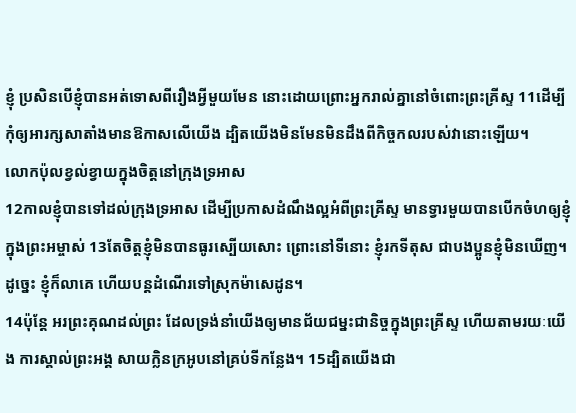ខ្ញុំ ប្រសិនបើខ្ញុំបានអត់ទោសពីរឿងអ្វីមួយមែន នោះដោយព្រោះអ្នករាល់គ្នានៅចំពោះព្រះគ្រីស្ទ 11ដើម្បីកុំឲ្យអារក្សសាតាំងមានឱកាសលើយើង ដ្បិតយើងមិនមែនមិនដឹងពីកិច្ចកលរបស់វានោះឡើយ។
លោកប៉ុលខ្វល់ខ្វាយក្នុងចិត្ដនៅក្រុងទ្រអាស
12កាលខ្ញុំបានទៅដល់ក្រុងទ្រអាស ដើម្បីប្រកាសដំណឹងល្អអំពីព្រះគ្រីស្ទ មានទ្វារមួយបានបើកចំហឲ្យខ្ញុំក្នុងព្រះអម្ចាស់ 13តែចិត្តខ្ញុំមិនបានធូរស្បើយសោះ ព្រោះនៅទីនោះ ខ្ញុំរកទីតុស ជាបងប្អូនខ្ញុំមិនឃើញ។ ដូច្នេះ ខ្ញុំក៏លាគេ ហើយបន្តដំណើរទៅស្រុកម៉ាសេដូន។
14ប៉ុន្ដែ អរព្រះគុណដល់ព្រះ ដែលទ្រង់នាំយើងឲ្យមានជ័យជម្នះជានិច្ចក្នុងព្រះគ្រីស្ទ ហើយតាមរយៈយើង ការស្គាល់ព្រះអង្គ សាយក្លិនក្រអូបនៅគ្រប់ទីកន្លែង។ 15ដ្បិតយើងជា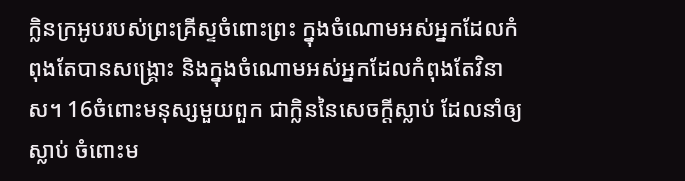ក្លិនក្រអូបរបស់ព្រះគ្រីស្ទចំពោះព្រះ ក្នុងចំណោមអស់អ្នកដែលកំពុងតែបានសង្គ្រោះ និងក្នុងចំណោមអស់អ្នកដែលកំពុងតែវិនាស។ 16ចំពោះមនុស្សមួយពួក ជាក្លិននៃសេចក្តីស្លាប់ ដែលនាំឲ្យស្លាប់ ចំពោះម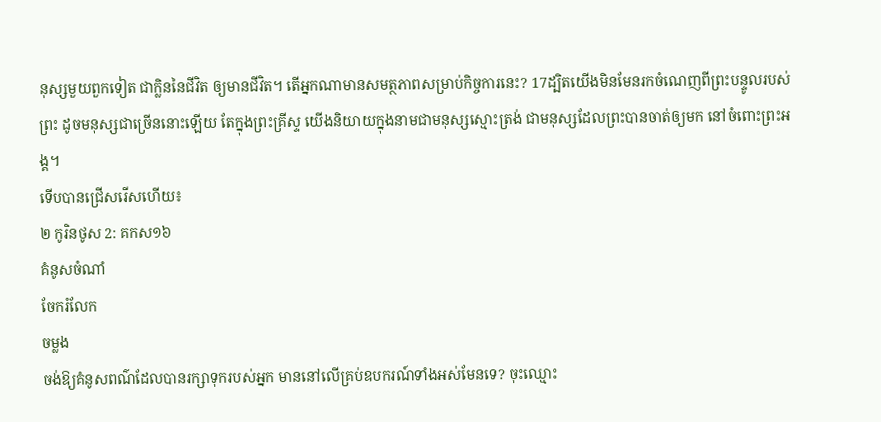នុស្សមួយពួកទៀត ជាក្លិននៃជីវិត ឲ្យមានជីវិត។ តើអ្នកណាមានសមត្ថភាពសម្រាប់កិច្ចការនេះ? 17ដ្បិតយើងមិនមែនរកចំណេញពីព្រះបន្ទូលរបស់ព្រះ ដូចមនុស្សជាច្រើននោះឡើយ តែក្នុងព្រះគ្រីស្ទ យើងនិយាយក្នុងនាមជាមនុស្សស្មោះត្រង់ ជាមនុស្សដែលព្រះបានចាត់ឲ្យមក នៅចំពោះព្រះអង្គ។
ទើបបានជ្រើសរើសហើយ៖
២ កូរិនថូស 2: គកស១៦
គំនូសចំណាំ
ចែករំលែក
ចម្លង
ចង់ឱ្យគំនូសពណ៌ដែលបានរក្សាទុករបស់អ្នក មាននៅលើគ្រប់ឧបករណ៍ទាំងអស់មែនទេ? ចុះឈ្មោះ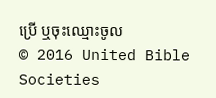ប្រើ ឬចុះឈ្មោះចូល
© 2016 United Bible Societies